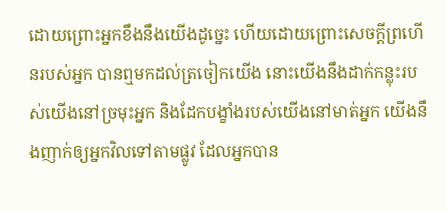ដោយព្រោះអ្នកខឹងនឹងយើងដូច្នេះ ហើយដោយព្រោះសេចក្ដីព្រហើនរបស់អ្នក បានឮមកដល់ត្រចៀកយើង នោះយើងនឹងដាក់កន្លុះរបស់យើងនៅច្រមុះអ្នក និងដែកបង្ខាំងរបស់យើងនៅមាត់អ្នក យើងនឹងញាក់ឲ្យអ្នកវិលទៅតាមផ្លូវ ដែលអ្នកបាន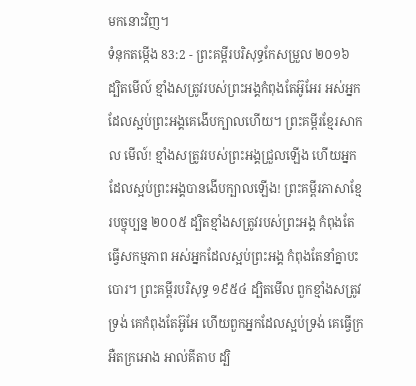មកនោះវិញ។
ទំនុកតម្កើង 83:2 - ព្រះគម្ពីរបរិសុទ្ធកែសម្រួល ២០១៦ ដ្បិតមើល៍ ខ្មាំងសត្រូវរបស់ព្រះអង្គកំពុងតែអ៊ូអែរ អស់អ្នកដែលស្អប់ព្រះអង្គគេងើបក្បាលហើយ។ ព្រះគម្ពីរខ្មែរសាកល មើល៍! ខ្មាំងសត្រូវរបស់ព្រះអង្គជ្រួលឡើង ហើយអ្នកដែលស្អប់ព្រះអង្គបានងើបក្បាលឡើង! ព្រះគម្ពីរភាសាខ្មែរបច្ចុប្បន្ន ២០០៥ ដ្បិតខ្មាំងសត្រូវរបស់ព្រះអង្គ កំពុងតែធ្វើសកម្មភាព អស់អ្នកដែលស្អប់ព្រះអង្គ កំពុងតែនាំគ្នាបះបោរ។ ព្រះគម្ពីរបរិសុទ្ធ ១៩៥៤ ដ្បិតមើល ពួកខ្មាំងសត្រូវទ្រង់ គេកំពុងតែអ៊ូអែ ហើយពួកអ្នកដែលស្អប់ទ្រង់ គេធ្វើក្រអឺតក្រអោង អាល់គីតាប ដ្បិ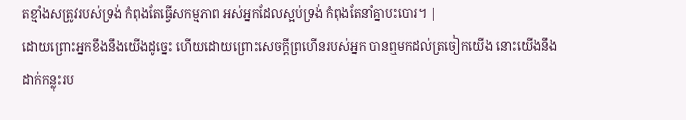តខ្មាំងសត្រូវរបស់ទ្រង់ កំពុងតែធ្វើសកម្មភាព អស់អ្នកដែលស្អប់ទ្រង់ កំពុងតែនាំគ្នាបះបោរ។ |
ដោយព្រោះអ្នកខឹងនឹងយើងដូច្នេះ ហើយដោយព្រោះសេចក្ដីព្រហើនរបស់អ្នក បានឮមកដល់ត្រចៀកយើង នោះយើងនឹងដាក់កន្លុះរប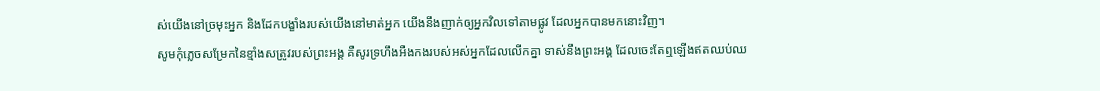ស់យើងនៅច្រមុះអ្នក និងដែកបង្ខាំងរបស់យើងនៅមាត់អ្នក យើងនឹងញាក់ឲ្យអ្នកវិលទៅតាមផ្លូវ ដែលអ្នកបានមកនោះវិញ។
សូមកុំភ្លេចសម្រែកនៃខ្មាំងសត្រូវរបស់ព្រះអង្គ គឺសូរទ្រហឹងអឺងកងរបស់អស់អ្នកដែលលើកគ្នា ទាស់នឹងព្រះអង្គ ដែលចេះតែឮឡើងឥតឈប់ឈ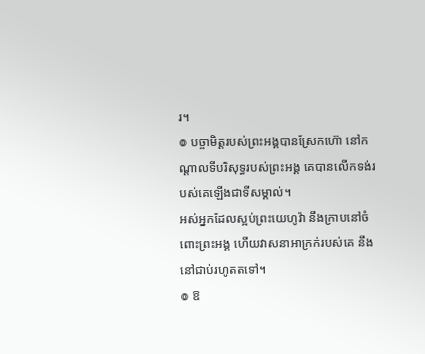រ។
៙ បច្ចាមិត្តរបស់ព្រះអង្គបានស្រែកហ៊ោ នៅកណ្ដាលទីបរិសុទ្ធរបស់ព្រះអង្គ គេបានលើកទង់របស់គេឡើងជាទីសម្គាល់។
អស់អ្នកដែលស្អប់ព្រះយេហូវ៉ា នឹងក្រាបនៅចំពោះព្រះអង្គ ហើយវាសនាអាក្រក់របស់គេ នឹងនៅជាប់រហូតតទៅ។
៙ ឱ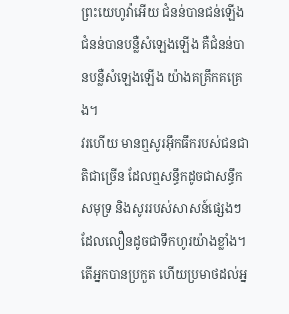ព្រះយេហូវ៉ាអើយ ជំនន់បានជន់ឡើង ជំនន់បានបន្លឺសំឡេងឡើង គឺជំនន់បានបន្លឺសំឡេងឡើង យ៉ាងគគ្រឹកគគ្រេង។
វរហើយ មានឮសូរអ៊ឹកធឹករបស់ជនជាតិជាច្រើន ដែលឮសន្ធឹកដូចជាសន្ធឹកសមុទ្រ និងសូររបស់សាសន៍ផ្សេងៗ ដែលលឿនដូចជាទឹកហូរយ៉ាងខ្លាំង។
តើអ្នកបានប្រកួត ហើយប្រមាថដល់អ្ន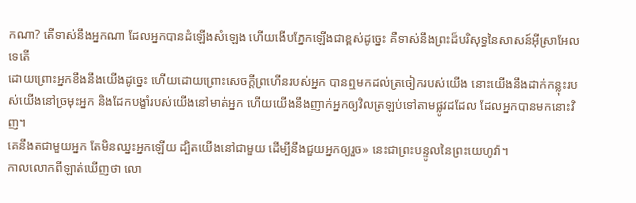កណា? តើទាស់នឹងអ្នកណា ដែលអ្នកបានដំឡើងសំឡេង ហើយងើបភ្នែកឡើងជាខ្ពស់ដូច្នេះ គឺទាស់នឹងព្រះដ៏បរិសុទ្ធនៃសាសន៍អ៊ីស្រាអែលទេតើ
ដោយព្រោះអ្នកខឹងនឹងយើងដូច្នេះ ហើយដោយព្រោះសេចក្ដីព្រហើនរបស់អ្នក បានឮមកដល់ត្រចៀករបស់យើង នោះយើងនឹងដាក់កន្លុះរបស់យើងនៅច្រមុះអ្នក និងដែកបង្ខាំរបស់យើងនៅមាត់អ្នក ហើយយើងនឹងញាក់អ្នកឲ្យវិលត្រឡប់ទៅតាមផ្លូវដដែល ដែលអ្នកបានមកនោះវិញ។
គេនឹងតជាមួយអ្នក តែមិនឈ្នះអ្នកឡើយ ដ្បិតយើងនៅជាមួយ ដើម្បីនឹងជួយអ្នកឲ្យរួច» នេះជាព្រះបន្ទូលនៃព្រះយេហូវ៉ា។
កាលលោកពីឡាត់ឃើញថា លោ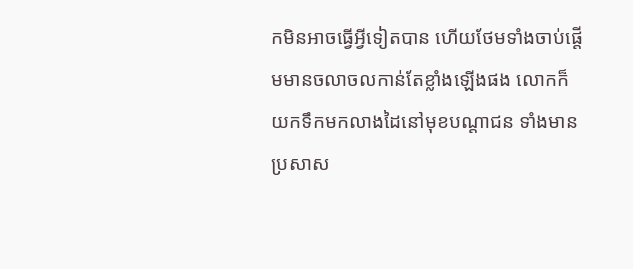កមិនអាចធ្វើអ្វីទៀតបាន ហើយថែមទាំងចាប់ផ្ដើមមានចលាចលកាន់តែខ្លាំងឡើងផង លោកក៏យកទឹកមកលាងដៃនៅមុខបណ្តាជន ទាំងមានប្រសាស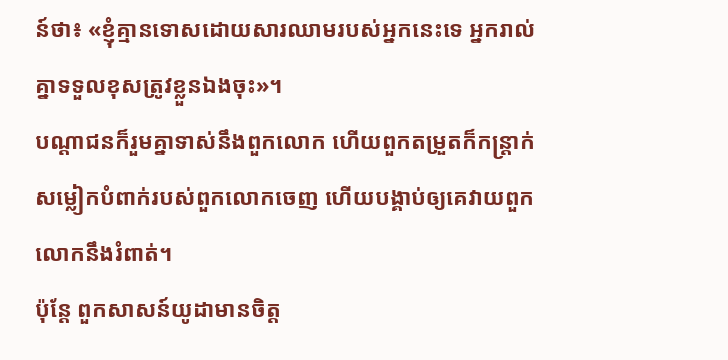ន៍ថា៖ «ខ្ញុំគ្មានទោសដោយសារឈាមរបស់អ្នកនេះទេ អ្នករាល់គ្នាទទួលខុសត្រូវខ្លួនឯងចុះ»។
បណ្ដាជនក៏រួមគ្នាទាស់នឹងពួកលោក ហើយពួកតម្រួតក៏កន្ត្រាក់សម្លៀកបំពាក់របស់ពួកលោកចេញ ហើយបង្គាប់ឲ្យគេវាយពួកលោកនឹងរំពាត់។
ប៉ុន្ដែ ពួកសាសន៍យូដាមានចិត្ត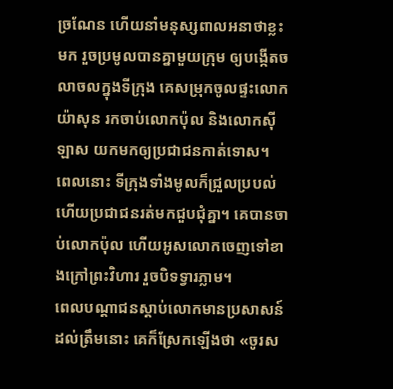ច្រណែន ហើយនាំមនុស្សពាលអនាថាខ្លះមក រួចប្រមូលបានគ្នាមួយក្រុម ឲ្យបង្កើតចលាចលក្នុងទីក្រុង គេសម្រុកចូលផ្ទះលោកយ៉ាសុន រកចាប់លោកប៉ុល និងលោកស៊ីឡាស យកមកឲ្យប្រជាជនកាត់ទោស។
ពេលនោះ ទីក្រុងទាំងមូលក៏ជ្រួលប្របល់ ហើយប្រជាជនរត់មកជួបជុំគ្នា។ គេបានចាប់លោកប៉ុល ហើយអូសលោកចេញទៅខាងក្រៅព្រះវិហារ រួចបិទទ្វារភ្លាម។
ពេលបណ្តាជនស្តាប់លោកមានប្រសាសន៍ដល់ត្រឹមនោះ គេក៏ស្រែកឡើងថា «ចូរស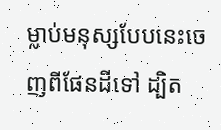ម្លាប់មនុស្សបែបនេះចេញពីផែនដីទៅ ដ្បិត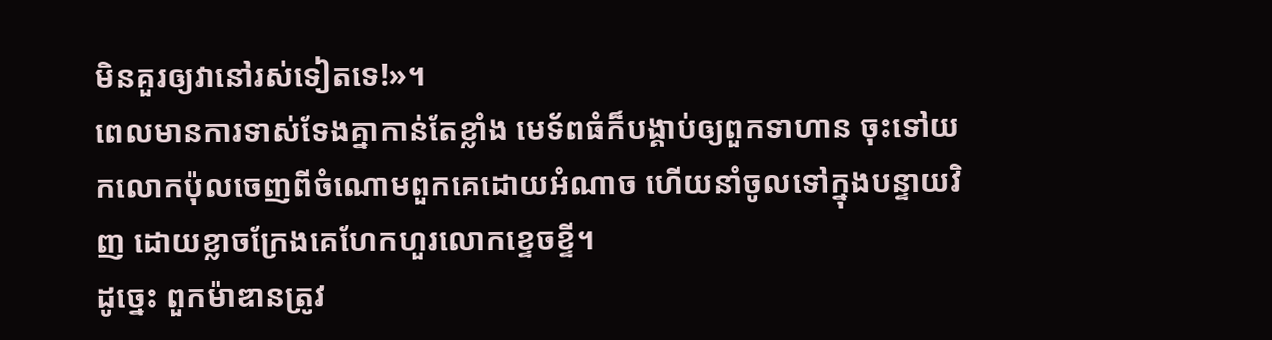មិនគួរឲ្យវានៅរស់ទៀតទេ!»។
ពេលមានការទាស់ទែងគ្នាកាន់តែខ្លាំង មេទ័ពធំក៏បង្គាប់ឲ្យពួកទាហាន ចុះទៅយកលោកប៉ុលចេញពីចំណោមពួកគេដោយអំណាច ហើយនាំចូលទៅក្នុងបន្ទាយវិញ ដោយខ្លាចក្រែងគេហែកហួរលោកខ្ទេចខ្ទី។
ដូច្នេះ ពួកម៉ាឌានត្រូវ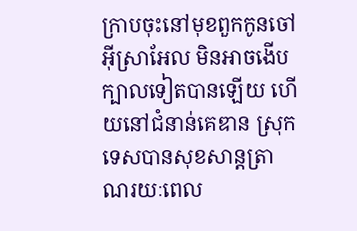ក្រាបចុះនៅមុខពួកកូនចៅអ៊ីស្រាអែល មិនអាចងើបក្បាលទៀតបានឡើយ ហើយនៅជំនាន់គេឌាន ស្រុកទេសបានសុខសាន្តត្រាណរយៈពេល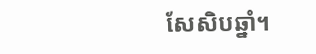សែសិបឆ្នាំ។